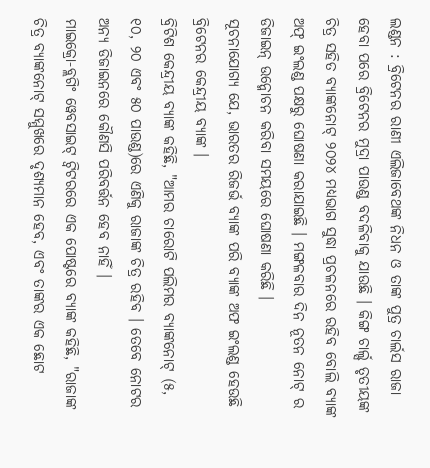ଲଣ୍ଡନ : ବ୍ରିଟେନର ରାଣୀ ଏଲିଜାବେଥଙ୍କ ନିଧନ ଓ ତାଙ୍କ ପୁତ୍ର ଚାର୍ଲସ ରାଜା ହେବା ପରେ ବ୍ରିଟେନର ମୁଦ୍ରା ପାଉଣ୍ଡ ବଦଳିବାକୁ ଯାଉଛି । କିଙ୍ଗ ଚାର୍ଲ୍ସ ତୃତୀୟଙ୍କ ଚିତ୍ର ସହିତ ବ୍ୟାଙ୍କନୋଟ୍ ୨୦୨୪ ମଧ୍ୟଭାଗ ସୁଦ୍ଧା ପ୍ରଚଳନରେ ରହିବ ବୋଲି ବ୍ୟାଙ୍କ ଅଫ୍ ଇଂଲଣ୍ଡ ପକ୍ଷରୁ ଘୋଷଣା କରାଯାଇଛି । ମଙ୍ଗଳବାର ଦିନ ନୂତନ ନୋଟ୍ ର ଡିଜାଇନ୍ ଉନ୍ମୋଚନ କରିବା ସମୟରେ ଘୋଷଣା କରିଛି ।
ସୂଚନାଯୋଗ୍ୟ ଯେ, ଭାରତର ରିଜର୍ଭ ବ୍ୟାଙ୍କ ପରି ବ୍ୟାଙ୍କ ଅଫ ଇଂଲଣ୍ଡ ହେଉଛି ବ୍ରିଟେନର କେନ୍ଦ୍ରୀୟ ବ୍ୟାଙ୍କ ।
ବ୍ରିଟିଶ କେନ୍ଦ୍ରୀୟ ବ୍ୟାଙ୍କ କହିଛି, "ଆମର ଚାରୋଟି ପଲିମର ବ୍ୟାଙ୍କନୋଟ୍ (୫, ୧୦, ୨୦ ଏବଂ ୫୦ ପାଉଣ୍ଡ)ରେ ଏଣିକୁ ରାଜାଙ୍କ ଚିତ୍ର ରହିବ । ତେବେ ନୋଟର ଅନ୍ୟ ଡିଜାଇନରେ କୌଣସି ପରିବର୍ତ୍ତନ ହେବ ନାହିଁ ।
ମାଇକ୍ରୋ-ବ୍ଲଗିଂ ୱେବସାଇଟ୍ ଟ୍ୱିଟରରେ ଏକ ପୋଷ୍ଟରେ ବ୍ୟାଙ୍କ କହିଛି, "ରାଜାଙ୍କ ଚିତ୍ର ବ୍ୟାଙ୍କନୋଟ୍ ସମ୍ମୁଖରେ ଦୃଶ୍ୟମାନ ହେବ, ଏବଂ ତାଙ୍କର ଏକ ଛୋଟ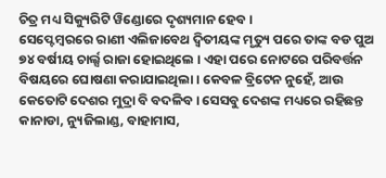ଚିତ୍ର ମଧ୍ୟ ସିକ୍ୟୁରିଟି ୱିଣ୍ଡୋରେ ଦୃଶ୍ୟମାନ ହେବ ।
ସେପ୍ଟେମ୍ବରରେ ରାଣୀ ଏଲିଜାବେଥ ଦ୍ୱିତୀୟଙ୍କ ମୃତ୍ୟୁ ପରେ ତାଙ୍କ ବଡ ପୁଅ ୭୪ ବର୍ଷୀୟ ଚାର୍ଲ୍ସ ରାଜା ହୋଇଥିଲେ । ଏହା ପରେ ନୋଟରେ ପରିବର୍ତ୍ତନ ବିଷୟରେ ଘୋଷଣା କରାଯାଇଥିଲା । କେବଳ ବ୍ରିଟେନ ନୁହେଁ, ଆଉ କେତୋଟି ଦେଶର ମୁଦ୍ରା ବି ବଦଳିବ । ସେସବୁ ଦେଶଙ୍କ ମଧ୍ୟରେ ରହିଛନ୍ତ କାନାଡା, ନ୍ୟୁଜିଲାଣ୍ଡ, ବାହାମାସ,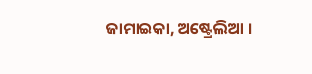ଜାମାଇକା, ଅଷ୍ଟ୍ରେଲିଆ ।